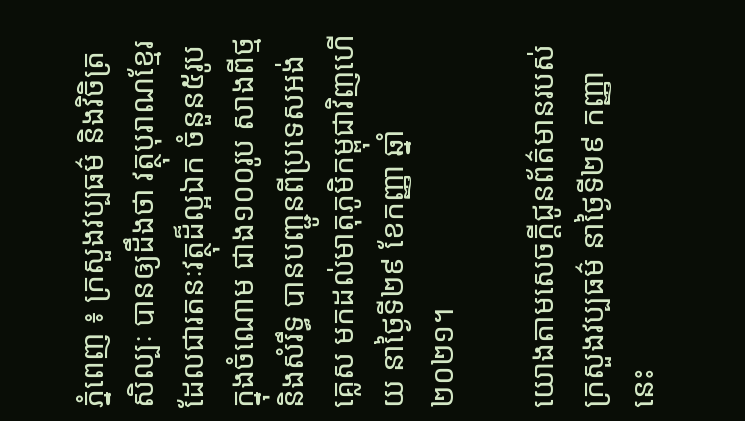ភ្នំពេញ ៖ ក្រសួងវប្បធម៌ និងវិចិត្រសិល្បៈ បានឲ្យដឹងថា វត្ថុបុរាណខ្មែរ ដែលជារតនៈវត្ថុដ៏ល្អឯក ចំនួន៥រូប ក្នុងចំណោម ជាង១០០រូប សាងពីថ្ម និងសំរឹទ្ធ បានបញ្ជូនពីប្រទេសអង់គ្លេស មកដល់មាតុភូមិកម្ពុជាវិញហើយ នាថ្ងៃទី២៩ ខែកញ្ញា ឆ្នាំ២០២១។

យោងតាមសេចក្ដីជូនព័ត៌មានរបស់ ក្រសួងវប្បធម៌ នាថ្ងៃទី២៩ កញ្ញា នេះ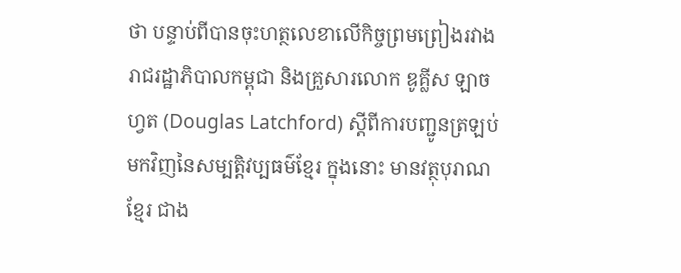ថា បន្ទាប់ពីបានចុះហត្ថលេខាលើកិច្ចព្រមព្រៀងរវាង រាជរដ្ឋាភិបាលកម្ពុជា និងគ្រួសារលោក ឌូគ្លីស ឡាចហ្វត (Douglas Latchford) ស្តីពីការបញ្ជូនត្រឡប់មកវិញនៃសម្បត្តិវប្បធម៌ខ្មែរ ក្នុងនោះ មានវត្ថុបុរាណខ្មែរ ជាង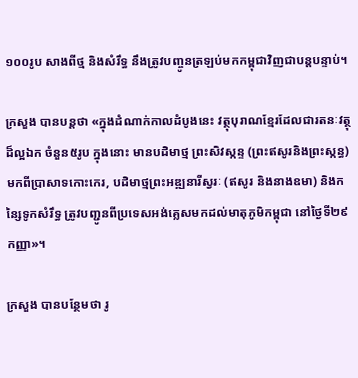១០០រូប សាងពីថ្ម និងសំរឹទ្ធ នឹងត្រូវបញ្ចូនត្រឡប់មកកម្ពុជាវិញជាបន្តបន្ទាប់។

ក្រសួង បានបន្ដថា «ក្នុងដំណាក់កាលដំបូងនេះ វត្ថុបុរាណខ្មែរដែលជារតនៈវត្ថុដ៏ល្អឯក ចំនួន៥រូប ក្នុងនោះ មានបដិមាថ្ម ព្រះសិវស្កន្ទ (ព្រះឥសូរនិងព្រះស្កន្ធ) មកពីប្រាសាទកោះកេរ, បដិមាថ្មព្រះអឌ្ឍនារីស្វរៈ (ឥសូរ និងនាងឧមា) និងកន្សៃទូកសំរឹទ្ធ ត្រូវបញ្ជូនពីប្រទេសអង់គ្លេសមកដល់មាតុភូមិកម្ពុជា នៅថ្ងៃទី២៩ កញ្ញា»។

ក្រសួង បានបន្ថែមថា រូ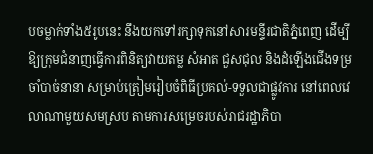បចម្លាក់ទាំង៥រូបនេះ នឹងយកទៅរក្សាទុកនៅសារមន្ទីរជាតិភ្នំពេញ ដើម្បីឱ្យក្រុមជំនាញធ្វើការពិនិត្យវាយតម្ល សំអាត ជួសជុល និងដំឡើងជើងទម្រចាំបាច់នានា សម្រាប់ត្រៀមរៀបចំពិធីប្រគល់-ទទួលជាផ្លូវការ នៅពេលវេលាណាមួយសមស្រប តាមការសម្រេចរបស់រាជរដ្ឋាភិបា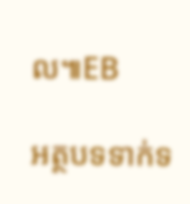ល៕EB

អត្ថបទទាក់ទ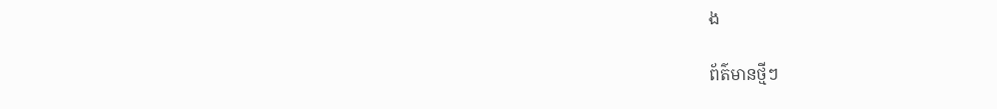ង

ព័ត៌មានថ្មីៗ